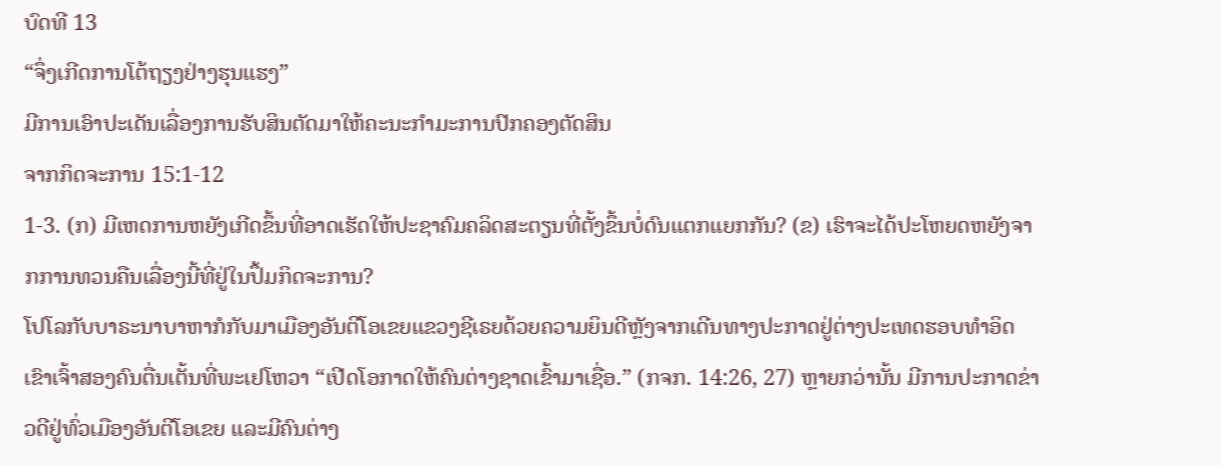ບົດທີ 13
“ຈຶ່ງເກີດການໂຕ້ຖຽງຢ່າງຮຸນແຮງ”
ມີການເອົາປະເດັນເລື່ອງການຮັບສິນຕັດມາໃຫ້ຄະນະກຳມະການປົກຄອງຕັດສິນ
ຈາກກິດຈະການ 15:1-12
1-3. (ກ) ມີເຫດການຫຍັງເກີດຂຶ້ນທີ່ອາດເຮັດໃຫ້ປະຊາຄົມຄລິດສະຕຽນທີ່ຕັ້ງຂຶ້ນບໍ່ດົນແຕກແຍກກັນ? (ຂ) ເຮົາຈະໄດ້ປະໂຫຍດຫຍັງຈາກການທວນຄືນເລື່ອງນີ້ທີ່ຢູ່ໃນປຶ້ມກິດຈະການ?
ໂປໂລກັບບາຣະນາບາຫາກໍກັບມາເມືອງອັນຕີໂອເຂຍແຂວງຊີເຣຍດ້ວຍຄວາມຍິນດີຫຼັງຈາກເດີນທາງປະກາດຢູ່ຕ່າງປະເທດຮອບທຳອິດ ເຂົາເຈົ້າສອງຄົນຕື່ນເຕັ້ນທີ່ພະເຢໂຫວາ “ເປີດໂອກາດໃຫ້ຄົນຕ່າງຊາດເຂົ້າມາເຊື່ອ.” (ກຈກ. 14:26, 27) ຫຼາຍກວ່ານັ້ນ ມີການປະກາດຂ່າວດີຢູ່ທົ່ວເມືອງອັນຕີໂອເຂຍ ແລະມີຄົນຕ່າງ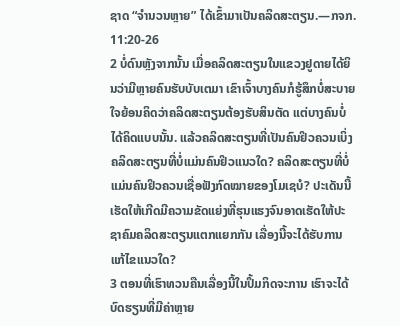ຊາດ “ຈຳນວນຫຼາຍ” ໄດ້ເຂົ້າມາເປັນຄລິດສະຕຽນ.—ກຈກ. 11:20-26
2 ບໍ່ດົນຫຼັງຈາກນັ້ນ ເມື່ອຄລິດສະຕຽນໃນແຂວງຢູດາຍໄດ້ຍິນວ່າມີຫຼາຍຄົນຮັບບັບເຕມາ ເຂົາເຈົ້າບາງຄົນກໍຮູ້ສຶກບໍ່ສະບາຍໃຈຍ້ອນຄິດວ່າຄລິດສະຕຽນຕ້ອງຮັບສິນຕັດ ແຕ່ບາງຄົນບໍ່ໄດ້ຄິດແບບນັ້ນ. ແລ້ວຄລິດສະຕຽນທີ່ເປັນຄົນຢິວຄວນເບິ່ງຄລິດສະຕຽນທີ່ບໍ່ແມ່ນຄົນຢິວແນວໃດ? ຄລິດສະຕຽນທີ່ບໍ່ແມ່ນຄົນຢິວຄວນເຊື່ອຟັງກົດໝາຍຂອງໂມເຊບໍ? ປະເດັນນີ້ເຮັດໃຫ້ເກີດມີຄວາມຂັດແຍ່ງທີ່ຮຸນແຮງຈົນອາດເຮັດໃຫ້ປະຊາຄົມຄລິດສະຕຽນແຕກແຍກກັນ ເລື່ອງນີ້ຈະໄດ້ຮັບການແກ້ໄຂແນວໃດ?
3 ຕອນທີ່ເຮົາທວນຄືນເລື່ອງນີ້ໃນປຶ້ມກິດຈະການ ເຮົາຈະໄດ້ບົດຮຽນທີ່ມີຄ່າຫຼາຍ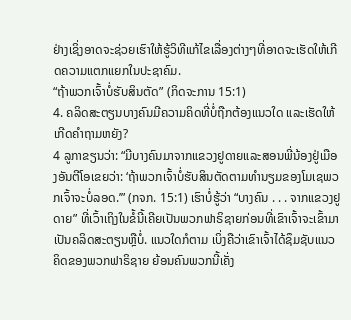ຢ່າງເຊິ່ງອາດຈະຊ່ວຍເຮົາໃຫ້ຮູ້ວິທີແກ້ໄຂເລື່ອງຕ່າງໆທີ່ອາດຈະເຮັດໃຫ້ເກີດຄວາມແຕກແຍກໃນປະຊາຄົມ.
“ຖ້າພວກເຈົ້າບໍ່ຮັບສິນຕັດ” (ກິດຈະການ 15:1)
4. ຄລິດສະຕຽນບາງຄົນມີຄວາມຄິດທີ່ບໍ່ຖືກຕ້ອງແນວໃດ ແລະເຮັດໃຫ້ເກີດຄຳຖາມຫຍັງ?
4 ລູກາຂຽນວ່າ: “ມີບາງຄົນມາຈາກແຂວງຢູດາຍແລະສອນພີ່ນ້ອງຢູ່ເມືອງອັນຕີໂອເຂຍວ່າ: ‘ຖ້າພວກເຈົ້າບໍ່ຮັບສິນຕັດຕາມທຳນຽມຂອງໂມເຊພວກເຈົ້າຈະບໍ່ລອດ.’” (ກຈກ. 15:1) ເຮົາບໍ່ຮູ້ວ່າ “ບາງຄົນ . . . ຈາກແຂວງຢູດາຍ” ທີ່ເວົ້າເຖິງໃນຂໍ້ນີ້ເຄີຍເປັນພວກຟາຣິຊາຍກ່ອນທີ່ເຂົາເຈົ້າຈະເຂົ້າມາເປັນຄລິດສະຕຽນຫຼືບໍ່. ແນວໃດກໍຕາມ ເບິ່ງຄືວ່າເຂົາເຈົ້າໄດ້ຊຶມຊັບແນວຄິດຂອງພວກຟາຣິຊາຍ ຍ້ອນຄົນພວກນີ້ເຄັ່ງ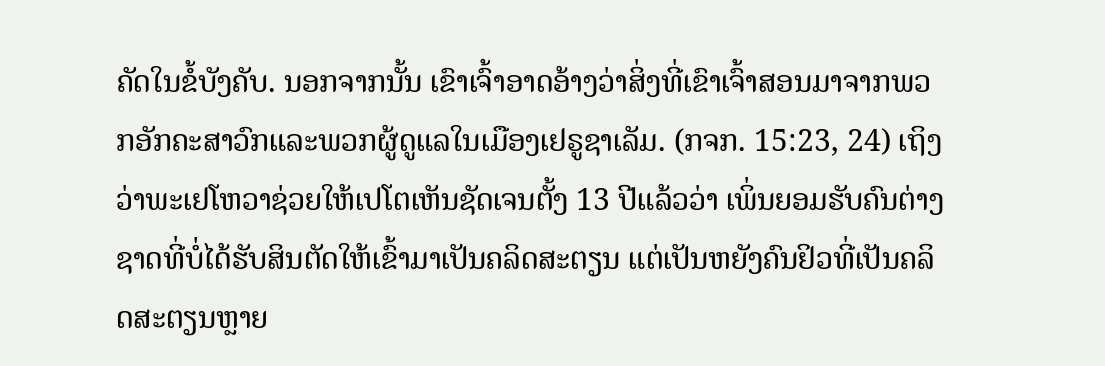ຄັດໃນຂໍ້ບັງຄັບ. ນອກຈາກນັ້ນ ເຂົາເຈົ້າອາດອ້າງວ່າສິ່ງທີ່ເຂົາເຈົ້າສອນມາຈາກພວກອັກຄະສາວົກແລະພວກຜູ້ດູແລໃນເມືອງເຢຣູຊາເລັມ. (ກຈກ. 15:23, 24) ເຖິງວ່າພະເຢໂຫວາຊ່ວຍໃຫ້ເປໂຕເຫັນຊັດເຈນຕັ້ງ 13 ປີແລ້ວວ່າ ເພິ່ນຍອມຮັບຄົນຕ່າງຊາດທີ່ບໍ່ໄດ້ຮັບສິນຕັດໃຫ້ເຂົ້າມາເປັນຄລິດສະຕຽນ ແຕ່ເປັນຫຍັງຄົນຢິວທີ່ເປັນຄລິດສະຕຽນຫຼາຍ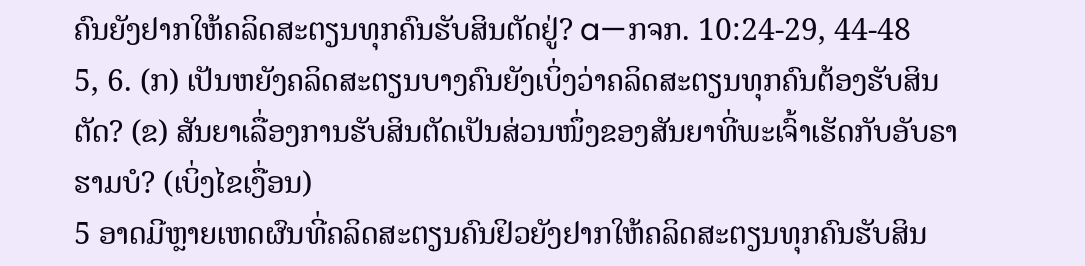ຄົນຍັງຢາກໃຫ້ຄລິດສະຕຽນທຸກຄົນຮັບສິນຕັດຢູ່? a—ກຈກ. 10:24-29, 44-48
5, 6. (ກ) ເປັນຫຍັງຄລິດສະຕຽນບາງຄົນຍັງເບິ່ງວ່າຄລິດສະຕຽນທຸກຄົນຕ້ອງຮັບສິນຕັດ? (ຂ) ສັນຍາເລື່ອງການຮັບສິນຕັດເປັນສ່ວນໜຶ່ງຂອງສັນຍາທີ່ພະເຈົ້າເຮັດກັບອັບຣາຮາມບໍ? (ເບິ່ງໄຂເງື່ອນ)
5 ອາດມີຫຼາຍເຫດຜົນທີ່ຄລິດສະຕຽນຄົນຢິວຍັງຢາກໃຫ້ຄລິດສະຕຽນທຸກຄົນຮັບສິນ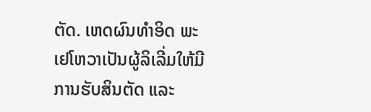ຕັດ. ເຫດຜົນທຳອິດ ພະເຢໂຫວາເປັນຜູ້ລິເລີ່ມໃຫ້ມີການຮັບສິນຕັດ ແລະ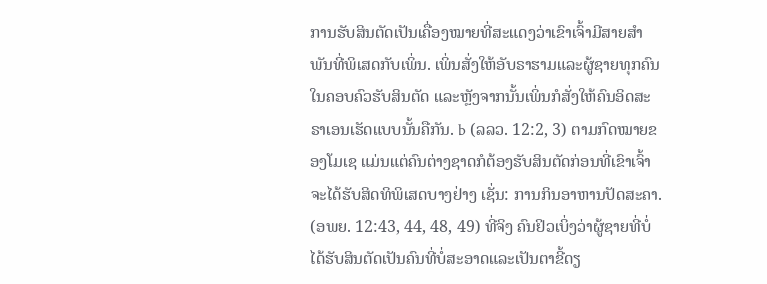ການຮັບສິນຕັດເປັນເຄື່ອງໝາຍທີ່ສະແດງວ່າເຂົາເຈົ້າມີສາຍສຳພັນທີ່ພິເສດກັບເພິ່ນ. ເພິ່ນສັ່ງໃຫ້ອັບຣາຮາມແລະຜູ້ຊາຍທຸກຄົນໃນຄອບຄົວຮັບສິນຕັດ ແລະຫຼັງຈາກນັ້ນເພິ່ນກໍສັ່ງໃຫ້ຄົນອິດສະຣາເອນເຮັດແບບນັ້ນຄືກັນ. b (ລລວ. 12:2, 3) ຕາມກົດໝາຍຂອງໂມເຊ ແມ່ນແຕ່ຄົນຕ່າງຊາດກໍຕ້ອງຮັບສິນຕັດກ່ອນທີ່ເຂົາເຈົ້າຈະໄດ້ຮັບສິດທິພິເສດບາງຢ່າງ ເຊັ່ນ: ການກິນອາຫານປັດສະຄາ. (ອພຍ. 12:43, 44, 48, 49) ທີ່ຈິງ ຄົນຢິວເບິ່ງວ່າຜູ້ຊາຍທີ່ບໍ່ໄດ້ຮັບສິນຕັດເປັນຄົນທີ່ບໍ່ສະອາດແລະເປັນຕາຂີ້ດຽ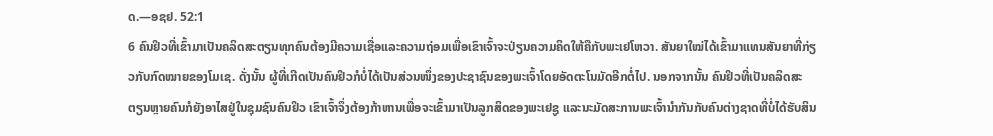ດ.—ອຊຢ. 52:1
6 ຄົນຢິວທີ່ເຂົ້າມາເປັນຄລິດສະຕຽນທຸກຄົນຕ້ອງມີຄວາມເຊື່ອແລະຄວາມຖ່ອມເພື່ອເຂົາເຈົ້າຈະປ່ຽນຄວາມຄິດໃຫ້ຄືກັບພະເຢໂຫວາ. ສັນຍາໃໝ່ໄດ້ເຂົ້າມາແທນສັນຍາທີ່ກ່ຽວກັບກົດໝາຍຂອງໂມເຊ. ດັ່ງນັ້ນ ຜູ້ທີ່ເກີດເປັນຄົນຢິວກໍບໍ່ໄດ້ເປັນສ່ວນໜຶ່ງຂອງປະຊາຊົນຂອງພະເຈົ້າໂດຍອັດຕະໂນມັດອີກຕໍ່ໄປ. ນອກຈາກນັ້ນ ຄົນຢິວທີ່ເປັນຄລິດສະຕຽນຫຼາຍຄົນກໍຍັງອາໄສຢູ່ໃນຊຸມຊົນຄົນຢິວ ເຂົາເຈົ້າຈຶ່ງຕ້ອງກ້າຫານເພື່ອຈະເຂົ້າມາເປັນລູກສິດຂອງພະເຢຊູ ແລະນະມັດສະການພະເຈົ້ານຳກັນກັບຄົນຕ່າງຊາດທີ່ບໍ່ໄດ້ຮັບສິນ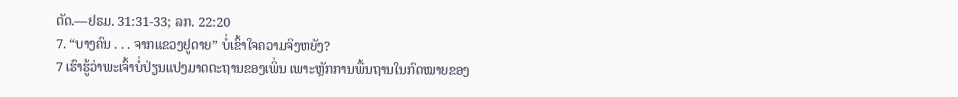ຕັດ.—ຢຣມ. 31:31-33; ລກ. 22:20
7. “ບາງຄົນ . . . ຈາກແຂວງຢູດາຍ” ບໍ່ເຂົ້າໃຈຄວາມຈິງຫຍັງ?
7 ເຮົາຮູ້ວ່າພະເຈົ້າບໍ່ປ່ຽນແປງມາດຕະຖານຂອງເພິ່ນ ເພາະຫຼັກການພື້ນຖານໃນກົດໝາຍຂອງ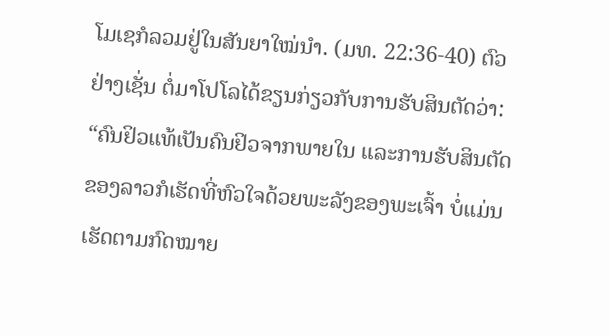ໂມເຊກໍລວມຢູ່ໃນສັນຍາໃໝ່ນຳ. (ມທ. 22:36-40) ຕົວຢ່າງເຊັ່ນ ຕໍ່ມາໂປໂລໄດ້ຂຽນກ່ຽວກັບການຮັບສິນຕັດວ່າ: “ຄົນຢິວແທ້ເປັນຄົນຢິວຈາກພາຍໃນ ແລະການຮັບສິນຕັດຂອງລາວກໍເຮັດທີ່ຫົວໃຈດ້ວຍພະລັງຂອງພະເຈົ້າ ບໍ່ແມ່ນເຮັດຕາມກົດໝາຍ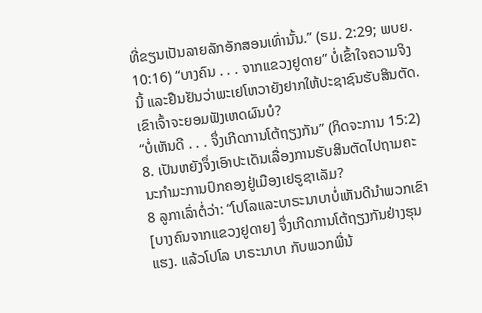ທີ່ຂຽນເປັນລາຍລັກອັກສອນເທົ່ານັ້ນ.” (ຣມ. 2:29; ພບຍ. 10:16) “ບາງຄົນ . . . ຈາກແຂວງຢູດາຍ” ບໍ່ເຂົ້າໃຈຄວາມຈິງນີ້ ແລະຢືນຢັນວ່າພະເຢໂຫວາຍັງຢາກໃຫ້ປະຊາຊົນຮັບສິນຕັດ. ເຂົາເຈົ້າຈະຍອມຟັງເຫດຜົນບໍ?
“ບໍ່ເຫັນດີ . . . ຈຶ່ງເກີດການໂຕ້ຖຽງກັນ” (ກິດຈະການ 15:2)
8. ເປັນຫຍັງຈຶ່ງເອົາປະເດັນເລື່ອງການຮັບສິນຕັດໄປຖາມຄະນະກຳມະການປົກຄອງຢູ່ເມືອງເຢຣູຊາເລັມ?
8 ລູກາເລົ່າຕໍ່ວ່າ: “ໂປໂລແລະບາຣະນາບາບໍ່ເຫັນດີນຳພວກເຂົາ [ບາງຄົນຈາກແຂວງຢູດາຍ] ຈຶ່ງເກີດການໂຕ້ຖຽງກັນຢ່າງຮຸນແຮງ. ແລ້ວໂປໂລ ບາຣະນາບາ ກັບພວກພີ່ນ້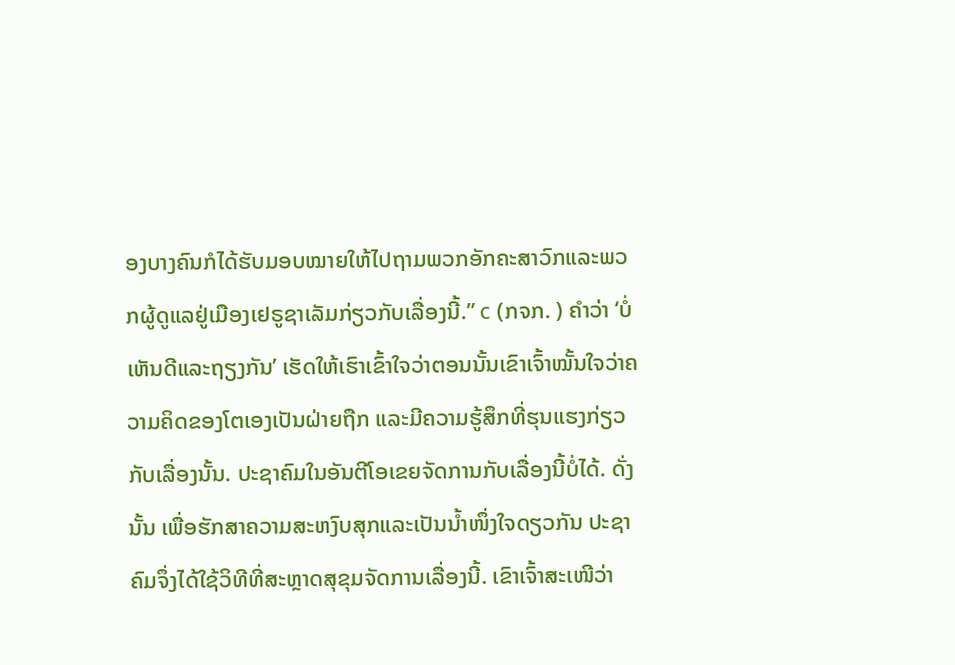ອງບາງຄົນກໍໄດ້ຮັບມອບໝາຍໃຫ້ໄປຖາມພວກອັກຄະສາວົກແລະພວກຜູ້ດູແລຢູ່ເມືອງເຢຣູຊາເລັມກ່ຽວກັບເລື່ອງນີ້.” c (ກຈກ. ) ຄຳວ່າ ‘ບໍ່ເຫັນດີແລະຖຽງກັນ’ ເຮັດໃຫ້ເຮົາເຂົ້າໃຈວ່າຕອນນັ້ນເຂົາເຈົ້າໝັ້ນໃຈວ່າຄວາມຄິດຂອງໂຕເອງເປັນຝ່າຍຖືກ ແລະມີຄວາມຮູ້ສຶກທີ່ຮຸນແຮງກ່ຽວກັບເລື່ອງນັ້ນ. ປະຊາຄົມໃນອັນຕີໂອເຂຍຈັດການກັບເລື່ອງນີ້ບໍ່ໄດ້. ດັ່ງນັ້ນ ເພື່ອຮັກສາຄວາມສະຫງົບສຸກແລະເປັນນ້ຳໜຶ່ງໃຈດຽວກັນ ປະຊາຄົມຈຶ່ງໄດ້ໃຊ້ວິທີທີ່ສະຫຼາດສຸຂຸມຈັດການເລື່ອງນີ້. ເຂົາເຈົ້າສະເໜີວ່າ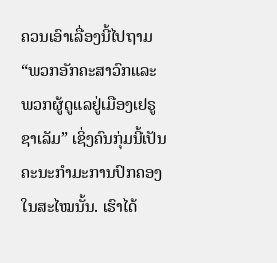ຄວນເອົາເລື່ອງນີ້ໄປຖາມ “ພວກອັກຄະສາວົກແລະພວກຜູ້ດູແລຢູ່ເມືອງເຢຣູຊາເລັມ” ເຊິ່ງຄົນກຸ່ມນີ້ເປັນຄະນະກຳມະການປົກຄອງໃນສະໄໝນັ້ນ. ເຮົາໄດ້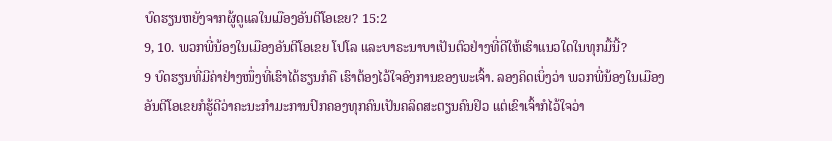ບົດຮຽນຫຍັງຈາກຜູ້ດູແລໃນເມືອງອັນຕີໂອເຂຍ? 15:2
9, 10. ພວກພີ່ນ້ອງໃນເມືອງອັນຕີໂອເຂຍ ໂປໂລ ແລະບາຣະນາບາເປັນຕົວຢ່າງທີ່ດີໃຫ້ເຮົາແນວໃດໃນທຸກມື້ນີ້?
9 ບົດຮຽນທີ່ມີຄ່າຢ່າງໜຶ່ງທີ່ເຮົາໄດ້ຮຽນກໍຄື ເຮົາຕ້ອງໄວ້ໃຈອົງການຂອງພະເຈົ້າ. ລອງຄິດເບິ່ງວ່າ ພວກພີ່ນ້ອງໃນເມືອງອັນຕີໂອເຂຍກໍຮູ້ດີວ່າຄະນະກຳມະການປົກຄອງທຸກຄົນເປັນຄລິດສະຕຽນຄົນຢິວ ແຕ່ເຂົາເຈົ້າກໍໄວ້ໃຈວ່າ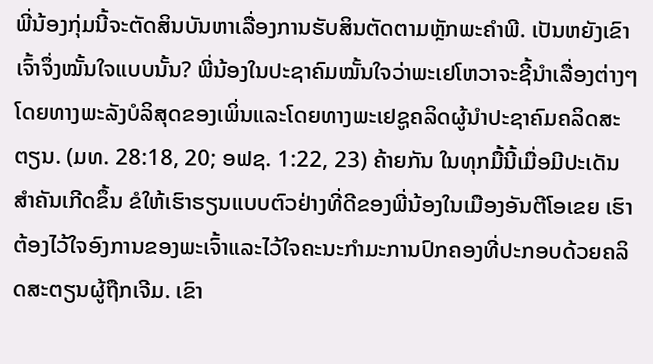ພີ່ນ້ອງກຸ່ມນີ້ຈະຕັດສິນບັນຫາເລື່ອງການຮັບສິນຕັດຕາມຫຼັກພະຄຳພີ. ເປັນຫຍັງເຂົາເຈົ້າຈຶ່ງໝັ້ນໃຈແບບນັ້ນ? ພີ່ນ້ອງໃນປະຊາຄົມໝັ້ນໃຈວ່າພະເຢໂຫວາຈະຊີ້ນຳເລື່ອງຕ່າງໆໂດຍທາງພະລັງບໍລິສຸດຂອງເພິ່ນແລະໂດຍທາງພະເຢຊູຄລິດຜູ້ນຳປະຊາຄົມຄລິດສະຕຽນ. (ມທ. 28:18, 20; ອຟຊ. 1:22, 23) ຄ້າຍກັນ ໃນທຸກມື້ນີ້ເມື່ອມີປະເດັນສຳຄັນເກີດຂຶ້ນ ຂໍໃຫ້ເຮົາຮຽນແບບຕົວຢ່າງທີ່ດີຂອງພີ່ນ້ອງໃນເມືອງອັນຕີໂອເຂຍ ເຮົາຕ້ອງໄວ້ໃຈອົງການຂອງພະເຈົ້າແລະໄວ້ໃຈຄະນະກຳມະການປົກຄອງທີ່ປະກອບດ້ວຍຄລິດສະຕຽນຜູ້ຖືກເຈີມ. ເຂົາ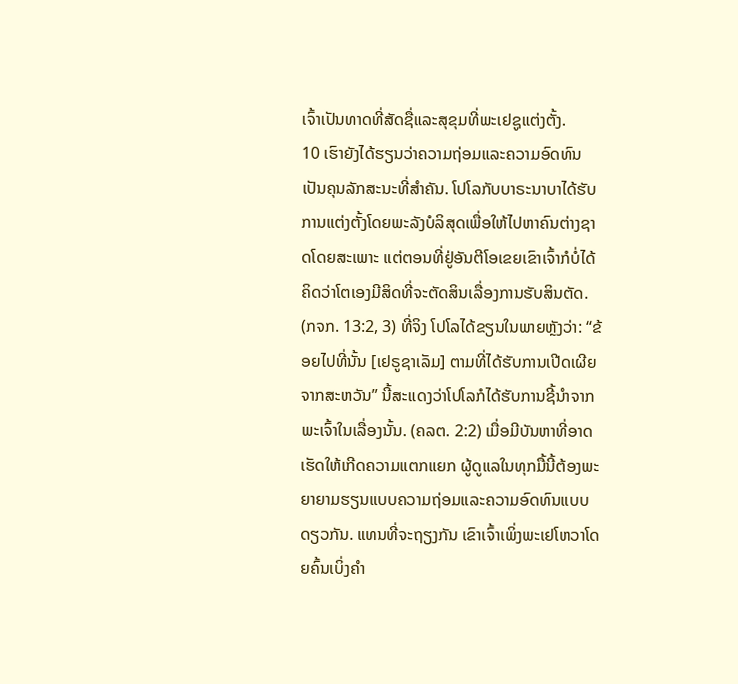ເຈົ້າເປັນທາດທີ່ສັດຊື່ແລະສຸຂຸມທີ່ພະເຢຊູແຕ່ງຕັ້ງ.
10 ເຮົາຍັງໄດ້ຮຽນວ່າຄວາມຖ່ອມແລະຄວາມອົດທົນເປັນຄຸນລັກສະນະທີ່ສຳຄັນ. ໂປໂລກັບບາຣະນາບາໄດ້ຮັບການແຕ່ງຕັ້ງໂດຍພະລັງບໍລິສຸດເພື່ອໃຫ້ໄປຫາຄົນຕ່າງຊາດໂດຍສະເພາະ ແຕ່ຕອນທີ່ຢູ່ອັນຕີໂອເຂຍເຂົາເຈົ້າກໍບໍ່ໄດ້ຄິດວ່າໂຕເອງມີສິດທີ່ຈະຕັດສິນເລື່ອງການຮັບສິນຕັດ. (ກຈກ. 13:2, 3) ທີ່ຈິງ ໂປໂລໄດ້ຂຽນໃນພາຍຫຼັງວ່າ: “ຂ້ອຍໄປທີ່ນັ້ນ [ເຢຣູຊາເລັມ] ຕາມທີ່ໄດ້ຮັບການເປີດເຜີຍຈາກສະຫວັນ” ນີ້ສະແດງວ່າໂປໂລກໍໄດ້ຮັບການຊີ້ນຳຈາກພະເຈົ້າໃນເລື່ອງນັ້ນ. (ຄລຕ. 2:2) ເມື່ອມີບັນຫາທີ່ອາດເຮັດໃຫ້ເກີດຄວາມແຕກແຍກ ຜູ້ດູແລໃນທຸກມື້ນີ້ຕ້ອງພະຍາຍາມຮຽນແບບຄວາມຖ່ອມແລະຄວາມອົດທົນແບບດຽວກັນ. ແທນທີ່ຈະຖຽງກັນ ເຂົາເຈົ້າເພິ່ງພະເຢໂຫວາໂດຍຄົ້ນເບິ່ງຄຳ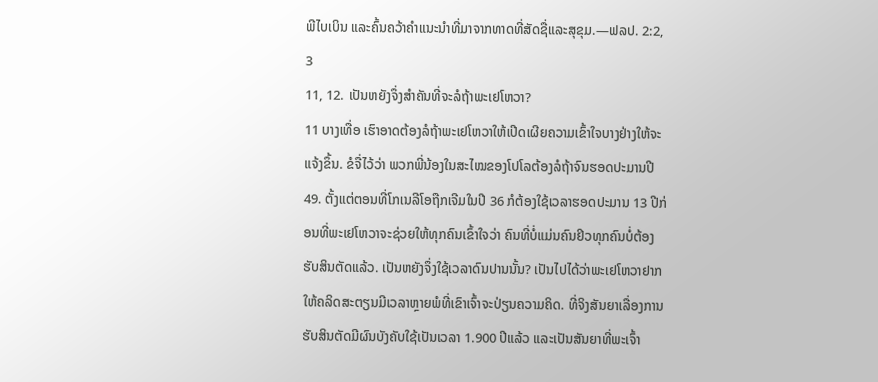ພີໄບເບິນ ແລະຄົ້ນຄວ້າຄຳແນະນຳທີ່ມາຈາກທາດທີ່ສັດຊື່ແລະສຸຂຸມ.—ຟລປ. 2:2, 3
11, 12. ເປັນຫຍັງຈຶ່ງສຳຄັນທີ່ຈະລໍຖ້າພະເຢໂຫວາ?
11 ບາງເທື່ອ ເຮົາອາດຕ້ອງລໍຖ້າພະເຢໂຫວາໃຫ້ເປີດເຜີຍຄວາມເຂົ້າໃຈບາງຢ່າງໃຫ້ຈະແຈ້ງຂຶ້ນ. ຂໍຈື່ໄວ້ວ່າ ພວກພີ່ນ້ອງໃນສະໄໝຂອງໂປໂລຕ້ອງລໍຖ້າຈົນຮອດປະມານປີ 49. ຕັ້ງແຕ່ຕອນທີ່ໂກເນລີໂອຖືກເຈີມໃນປີ 36 ກໍຕ້ອງໃຊ້ເວລາຮອດປະມານ 13 ປີກ່ອນທີ່ພະເຢໂຫວາຈະຊ່ວຍໃຫ້ທຸກຄົນເຂົ້າໃຈວ່າ ຄົນທີ່ບໍ່ແມ່ນຄົນຢິວທຸກຄົນບໍ່ຕ້ອງຮັບສິນຕັດແລ້ວ. ເປັນຫຍັງຈຶ່ງໃຊ້ເວລາດົນປານນັ້ນ? ເປັນໄປໄດ້ວ່າພະເຢໂຫວາຢາກໃຫ້ຄລິດສະຕຽນມີເວລາຫຼາຍພໍທີ່ເຂົາເຈົ້າຈະປ່ຽນຄວາມຄິດ. ທີ່ຈິງສັນຍາເລື່ອງການຮັບສິນຕັດມີຜົນບັງຄັບໃຊ້ເປັນເວລາ 1.900 ປີແລ້ວ ແລະເປັນສັນຍາທີ່ພະເຈົ້າ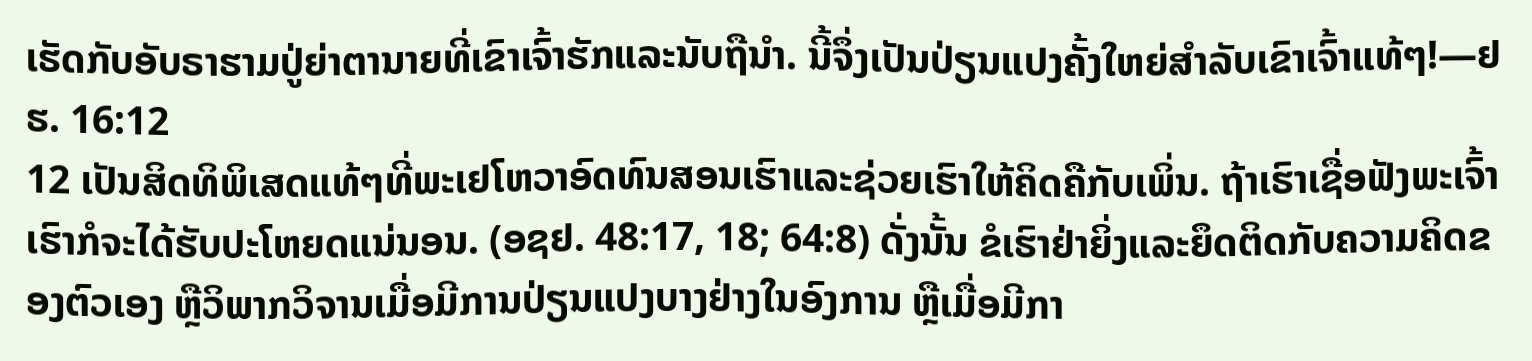ເຮັດກັບອັບຣາຮາມປູ່ຍ່າຕານາຍທີ່ເຂົາເຈົ້າຮັກແລະນັບຖືນຳ. ນີ້ຈຶ່ງເປັນປ່ຽນແປງຄັ້ງໃຫຍ່ສຳລັບເຂົາເຈົ້າແທ້ໆ!—ຢຮ. 16:12
12 ເປັນສິດທິພິເສດແທ້ໆທີ່ພະເຢໂຫວາອົດທົນສອນເຮົາແລະຊ່ວຍເຮົາໃຫ້ຄິດຄືກັບເພິ່ນ. ຖ້າເຮົາເຊື່ອຟັງພະເຈົ້າ ເຮົາກໍຈະໄດ້ຮັບປະໂຫຍດແນ່ນອນ. (ອຊຢ. 48:17, 18; 64:8) ດັ່ງນັ້ນ ຂໍເຮົາຢ່າຍິ່ງແລະຍຶດຕິດກັບຄວາມຄິດຂອງຕົວເອງ ຫຼືວິພາກວິຈານເມື່ອມີການປ່ຽນແປງບາງຢ່າງໃນອົງການ ຫຼືເມື່ອມີກາ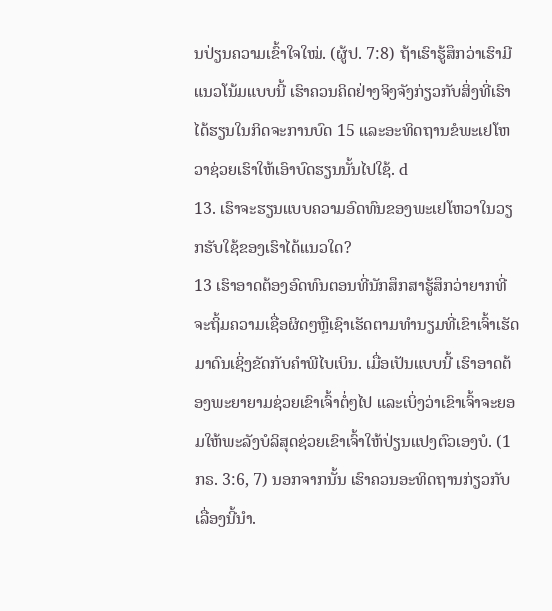ນປ່ຽນຄວາມເຂົ້າໃຈໃໝ່. (ຜູ້ປ. 7:8) ຖ້າເຮົາຮູ້ສຶກວ່າເຮົາມີແນວໂນ້ມແບບນີ້ ເຮົາຄວນຄິດຢ່າງຈິງຈັງກ່ຽວກັບສິ່ງທີ່ເຮົາໄດ້ຮຽນໃນກິດຈະການບົດ 15 ແລະອະທິດຖານຂໍພະເຢໂຫວາຊ່ວຍເຮົາໃຫ້ເອົາບົດຮຽນນັ້ນໄປໃຊ້. d
13. ເຮົາຈະຮຽນແບບຄວາມອົດທົນຂອງພະເຢໂຫວາໃນວຽກຮັບໃຊ້ຂອງເຮົາໄດ້ແນວໃດ?
13 ເຮົາອາດຕ້ອງອົດທົນຕອນທີ່ນັກສຶກສາຮູ້ສຶກວ່າຍາກທີ່ຈະຖິ້ມຄວາມເຊື່ອຜິດໆຫຼືເຊົາເຮັດຕາມທຳນຽມທີ່ເຂົາເຈົ້າເຮັດມາດົນເຊິ່ງຂັດກັບຄຳພີໄບເບິນ. ເມື່ອເປັນແບບນີ້ ເຮົາອາດຕ້ອງພະຍາຍາມຊ່ວຍເຂົາເຈົ້າຕໍ່ໆໄປ ແລະເບິ່ງວ່າເຂົາເຈົ້າຈະຍອມໃຫ້ພະລັງບໍລິສຸດຊ່ວຍເຂົາເຈົ້າໃຫ້ປ່ຽນແປງຕົວເອງບໍ. (1ກຣ. 3:6, 7) ນອກຈາກນັ້ນ ເຮົາຄວນອະທິດຖານກ່ຽວກັບເລື່ອງນີ້ນຳ.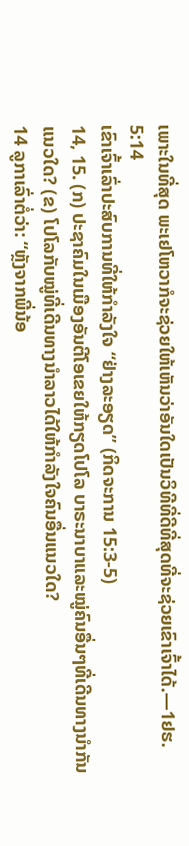ເພາະໃນທີ່ສຸດ ພະເຢໂຫວາກໍຈະຊ່ວຍໃຫ້ເຫັນວ່າອັນໃດເປັນວິທີທີ່ດີທີ່ສຸດທີ່ຈະຊ່ວຍເຂົາເຈົ້າໄດ້.—1ຢຮ. 5:14
ເຂົາເຈົ້າເລົ່າປະສົບການທີ່ໃຫ້ກຳລັງໃຈ “ຢ່າງລະອຽດ” (ກິດຈະການ 15:3-5)
14, 15. (ກ) ປະຊາຄົມໃນເມືອງອັນຕີໂອເຂຍໃຫ້ກຽດໂປໂລ ບາຣະນາບາແລະໝູ່ຄົນອື່ນໆທີ່ເດີນທາງນຳກັນແນວໃດ? (ຂ) ໂປໂລກັບໝູ່ທີ່ເດີນທາງນຳລາວໄດ້ໃຫ້ກຳລັງໃຈຄົນອື່ນແນວໃດ?
14 ລູກາເລົ່າຕໍ່ວ່າ: “ຫຼັງຈາກພີ່ນ້ອ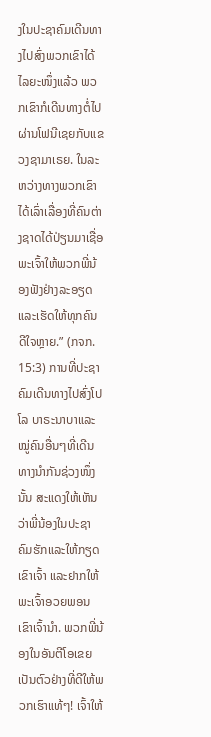ງໃນປະຊາຄົມເດີນທາງໄປສົ່ງພວກເຂົາໄດ້ໄລຍະໜຶ່ງແລ້ວ ພວກເຂົາກໍເດີນທາງຕໍ່ໄປຜ່ານໂຟນີເຊຍກັບແຂວງຊາມາເຣຍ. ໃນລະຫວ່າງທາງພວກເຂົາໄດ້ເລົ່າເລື່ອງທີ່ຄົນຕ່າງຊາດໄດ້ປ່ຽນມາເຊື່ອພະເຈົ້າໃຫ້ພວກພີ່ນ້ອງຟັງຢ່າງລະອຽດ ແລະເຮັດໃຫ້ທຸກຄົນດີໃຈຫຼາຍ.” (ກຈກ. 15:3) ການທີ່ປະຊາຄົມເດີນທາງໄປສົ່ງໂປໂລ ບາຣະນາບາແລະໝູ່ຄົນອື່ນໆທີ່ເດີນທາງນຳກັນຊ່ວງໜຶ່ງນັ້ນ ສະແດງໃຫ້ເຫັນວ່າພີ່ນ້ອງໃນປະຊາຄົມຮັກແລະໃຫ້ກຽດເຂົາເຈົ້າ ແລະຢາກໃຫ້ພະເຈົ້າອວຍພອນເຂົາເຈົ້ານຳ. ພວກພີ່ນ້ອງໃນອັນຕີໂອເຂຍເປັນຕົວຢ່າງທີ່ດີໃຫ້ພວກເຮົາແທ້ໆ! ເຈົ້າໃຫ້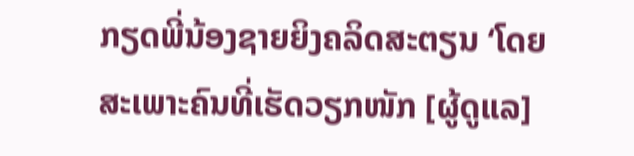ກຽດພີ່ນ້ອງຊາຍຍິງຄລິດສະຕຽນ ‘ໂດຍສະເພາະຄົນທີ່ເຮັດວຽກໜັກ [ຜູ້ດູແລ]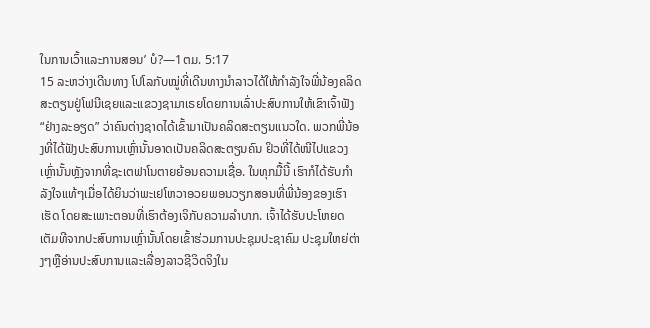ໃນການເວົ້າແລະການສອນ’ ບໍ?—1ຕມ. 5:17
15 ລະຫວ່າງເດີນທາງ ໂປໂລກັບໝູ່ທີ່ເດີນທາງນຳລາວໄດ້ໃຫ້ກຳລັງໃຈພີ່ນ້ອງຄລິດສະຕຽນຢູ່ໂຟນີເຊຍແລະແຂວງຊາມາເຣຍໂດຍການເລົ່າປະສົບການໃຫ້ເຂົາເຈົ້າຟັງ “ຢ່າງລະອຽດ” ວ່າຄົນຕ່າງຊາດໄດ້ເຂົ້າມາເປັນຄລິດສະຕຽນແນວໃດ. ພວກພີ່ນ້ອງທີ່ໄດ້ຟັງປະສົບການເຫຼົ່ານັ້ນອາດເປັນຄລິດສະຕຽນຄົນ ຢິວທີ່ໄດ້ໜີໄປແຂວງເຫຼົ່ານັ້ນຫຼັງຈາກທີ່ຊະເຕຟາໂນຕາຍຍ້ອນຄວາມເຊື່ອ. ໃນທຸກມື້ນີ້ ເຮົາກໍໄດ້ຮັບກຳລັງໃຈແທ້ໆເມື່ອໄດ້ຍິນວ່າພະເຢໂຫວາອວຍພອນວຽກສອນທີ່ພີ່ນ້ອງຂອງເຮົາເຮັດ ໂດຍສະເພາະຕອນທີ່ເຮົາຕ້ອງເຈິກັບຄວາມລຳບາກ. ເຈົ້າໄດ້ຮັບປະໂຫຍດເຕັມທີຈາກປະສົບການເຫຼົ່ານັ້ນໂດຍເຂົ້າຮ່ວມການປະຊຸມປະຊາຄົມ ປະຊຸມໃຫຍ່ຕ່າງໆຫຼືອ່ານປະສົບການແລະເລື່ອງລາວຊີວິດຈິງໃນ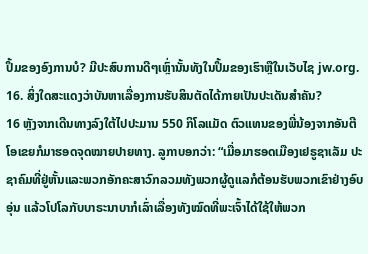ປຶ້ມຂອງອົງການບໍ? ມີປະສົບການດີໆເຫຼົ່ານັ້ນທັງໃນປຶ້ມຂອງເຮົາຫຼືໃນເວັບໄຊ jw.org.
16. ສິ່ງໃດສະແດງວ່າບັນຫາເລື່ອງການຮັບສິນຕັດໄດ້ກາຍເປັນປະເດັນສຳຄັນ?
16 ຫຼັງຈາກເດີນທາງລົງໃຕ້ໄປປະມານ 550 ກິໂລແມັດ ຕົວແທນຂອງພີ່ນ້ອງຈາກອັນຕີໂອເຂຍກໍມາຮອດຈຸດໝາຍປາຍທາງ. ລູກາບອກວ່າ: “ເມື່ອມາຮອດເມືອງເຢຣູຊາເລັມ ປະຊາຄົມທີ່ຢູ່ຫັ້ນແລະພວກອັກຄະສາວົກລວມທັງພວກຜູ້ດູແລກໍຕ້ອນຮັບພວກເຂົາຢ່າງອົບອຸ່ນ ແລ້ວໂປໂລກັບບາຣະນາບາກໍເລົ່າເລື່ອງທັງໝົດທີ່ພະເຈົ້າໄດ້ໃຊ້ໃຫ້ພວກ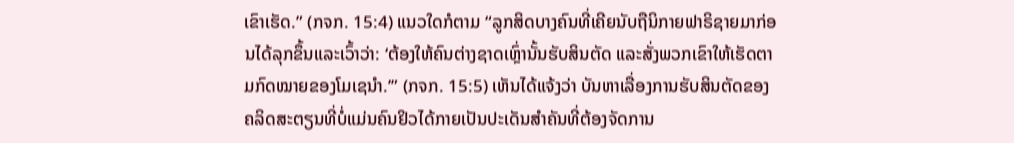ເຂົາເຮັດ.” (ກຈກ. 15:4) ແນວໃດກໍຕາມ “ລູກສິດບາງຄົນທີ່ເຄີຍນັບຖືນິກາຍຟາຣິຊາຍມາກ່ອນໄດ້ລຸກຂຶ້ນແລະເວົ້າວ່າ: ‘ຕ້ອງໃຫ້ຄົນຕ່າງຊາດເຫຼົ່ານັ້ນຮັບສິນຕັດ ແລະສັ່ງພວກເຂົາໃຫ້ເຮັດຕາມກົດໝາຍຂອງໂມເຊນຳ.’” (ກຈກ. 15:5) ເຫັນໄດ້ແຈ້ງວ່າ ບັນຫາເລື່ອງການຮັບສິນຕັດຂອງຄລິດສະຕຽນທີ່ບໍ່ແມ່ນຄົນຢິວໄດ້ກາຍເປັນປະເດັນສຳຄັນທີ່ຕ້ອງຈັດການ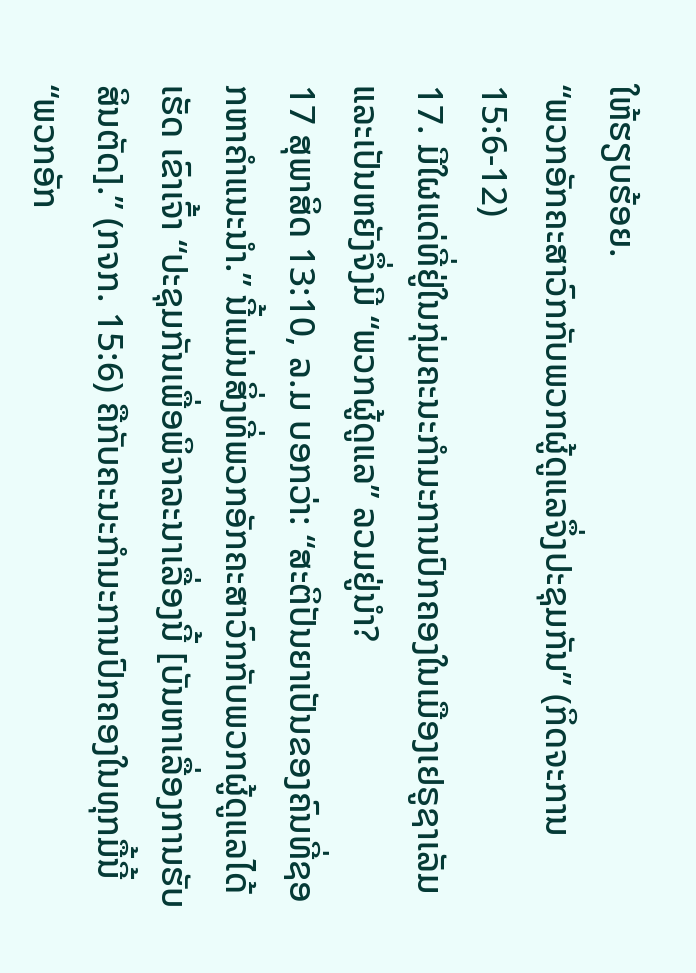ໃຫ້ຮຽບຮ້ອຍ.
“ພວກອັກຄະສາວົກກັບພວກຜູ້ດູແລຈຶ່ງປະຊຸມກັນ” (ກິດຈະການ 15:6-12)
17. ມີໃຜແດ່ທີ່ຢູ່ໃນກຸ່ມຄະນະກຳມະການປົກຄອງໃນເມືອງເຢຣູຊາເລັມ ແລະເປັນຫຍັງຈຶ່ງມີ “ພວກຜູ້ດູແລ” ລວມຢູ່ນຳ?
17 ສຸພາສິດ 13:10, ລ.ມ ບອກວ່າ: “ສະຕິປັນຍາເປັນຂອງຄົນທີ່ຊອກຫາຄຳແນະນຳ.” ນີ້ແມ່ນສິ່ງທີ່ພວກອັກຄະສາວົກກັບພວກຜູ້ດູແລໄດ້ເຮັດ ເຂົາເຈົ້າ “ປະຊຸມກັນເພື່ອພິຈາລະນາເລື່ອງນີ້ [ບັນຫາເລື່ອງການຮັບສິນຕັດ].” (ກຈກ. 15:6) ຄືກັບຄະນະກຳມະການປົກຄອງໃນທຸກມື້ນີ້ “ພວກອັກ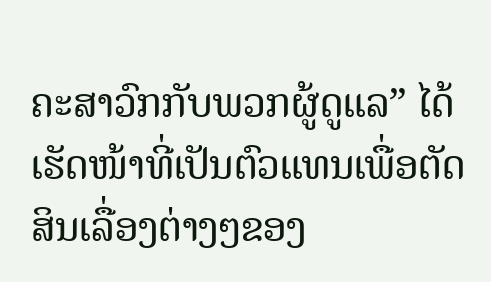ຄະສາວົກກັບພວກຜູ້ດູແລ” ໄດ້ເຮັດໜ້າທີ່ເປັນຕົວແທນເພື່ອຕັດສິນເລື່ອງຕ່າງໆຂອງ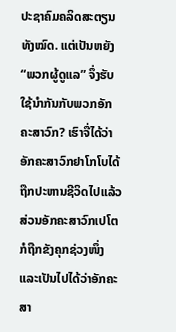ປະຊາຄົມຄລິດສະຕຽນທັງໝົດ. ແຕ່ເປັນຫຍັງ “ພວກຜູ້ດູແລ” ຈຶ່ງຮັບໃຊ້ນຳກັນກັບພວກອັກຄະສາວົກ? ເຮົາຈື່ໄດ້ວ່າອັກຄະສາວົກຢາໂກໂບໄດ້ຖືກປະຫານຊີວິດໄປແລ້ວ ສ່ວນອັກຄະສາວົກເປໂຕກໍຖືກຂັງຄຸກຊ່ວງໜຶ່ງ ແລະເປັນໄປໄດ້ວ່າອັກຄະສາ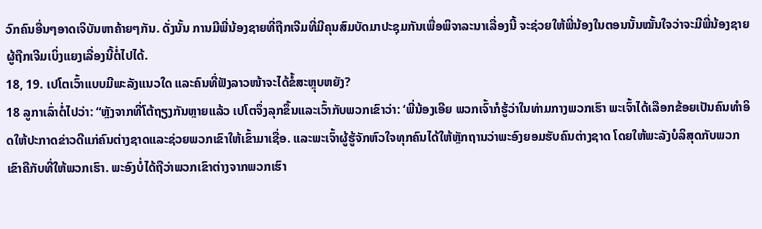ວົກຄົນອື່ນໆອາດເຈິບັນຫາຄ້າຍໆກັນ. ດັ່ງນັ້ນ ການມີພີ່ນ້ອງຊາຍທີ່ຖືກເຈີມທີ່ມີຄຸນສົມບັດມາປະຊຸມກັນເພື່ອພິຈາລະນາເລື່ອງນີ້ ຈະຊ່ວຍໃຫ້ພີ່ນ້ອງໃນຕອນນັ້ນໝັ້ນໃຈວ່າຈະມີພີ່ນ້ອງຊາຍຜູ້ຖືກເຈີມເບິ່ງແຍງເລື່ອງນີ້ຕໍ່ໄປໄດ້.
18, 19. ເປໂຕເວົ້າແບບມີພະລັງແນວໃດ ແລະຄົນທີ່ຟັງລາວໜ້າຈະໄດ້ຂໍ້ສະຫຼຸບຫຍັງ?
18 ລູກາເລົ່າຕໍ່ໄປວ່າ: “ຫຼັງຈາກທີ່ໂຕ້ຖຽງກັນຫຼາຍແລ້ວ ເປໂຕຈຶ່ງລຸກຂຶ້ນແລະເວົ້າກັບພວກເຂົາວ່າ: ‘ພີ່ນ້ອງເອີຍ ພວກເຈົ້າກໍຮູ້ວ່າໃນທ່າມກາງພວກເຮົາ ພະເຈົ້າໄດ້ເລືອກຂ້ອຍເປັນຄົນທຳອິດໃຫ້ປະກາດຂ່າວດີແກ່ຄົນຕ່າງຊາດແລະຊ່ວຍພວກເຂົາໃຫ້ເຂົ້າມາເຊື່ອ. ແລະພະເຈົ້າຜູ້ຮູ້ຈັກຫົວໃຈທຸກຄົນໄດ້ໃຫ້ຫຼັກຖານວ່າພະອົງຍອມຮັບຄົນຕ່າງຊາດ ໂດຍໃຫ້ພະລັງບໍລິສຸດກັບພວກເຂົາຄືກັບທີ່ໃຫ້ພວກເຮົາ. ພະອົງບໍ່ໄດ້ຖືວ່າພວກເຂົາຕ່າງຈາກພວກເຮົາ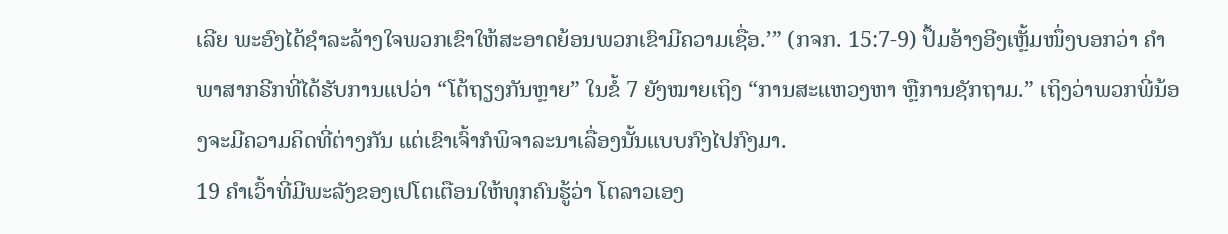ເລີຍ ພະອົງໄດ້ຊຳລະລ້າງໃຈພວກເຂົາໃຫ້ສະອາດຍ້ອນພວກເຂົາມີຄວາມເຊື່ອ.’” (ກຈກ. 15:7-9) ປຶ້ມອ້າງອີງເຫຼັ້ມໜຶ່ງບອກວ່າ ຄຳພາສາກຣີກທີ່ໄດ້ຮັບການແປວ່າ “ໂຕ້ຖຽງກັນຫຼາຍ” ໃນຂໍ້ 7 ຍັງໝາຍເຖິງ “ການສະແຫວງຫາ ຫຼືການຊັກຖາມ.” ເຖິງວ່າພວກພີ່ນ້ອງຈະມີຄວາມຄິດທີ່ຕ່າງກັນ ແຕ່ເຂົາເຈົ້າກໍພິຈາລະນາເລື່ອງນັ້ນແບບກົງໄປກົງມາ.
19 ຄຳເວົ້າທີ່ມີພະລັງຂອງເປໂຕເຕືອນໃຫ້ທຸກຄົນຮູ້ວ່າ ໂຕລາວເອງ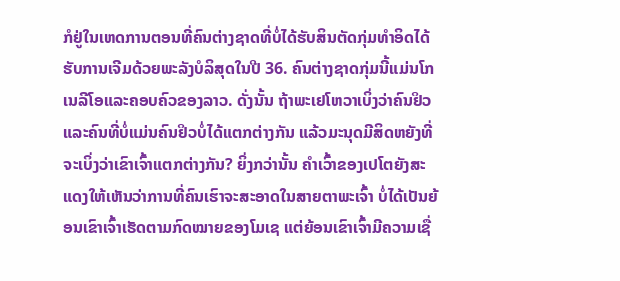ກໍຢູ່ໃນເຫດການຕອນທີ່ຄົນຕ່າງຊາດທີ່ບໍ່ໄດ້ຮັບສິນຕັດກຸ່ມທຳອິດໄດ້ຮັບການເຈີມດ້ວຍພະລັງບໍລິສຸດໃນປີ 36. ຄົນຕ່າງຊາດກຸ່ມນີ້ແມ່ນໂກເນລີໂອແລະຄອບຄົວຂອງລາວ. ດັ່ງນັ້ນ ຖ້າພະເຢໂຫວາເບິ່ງວ່າຄົນຢິວແລະຄົນທີ່ບໍ່ແມ່ນຄົນຢິວບໍ່ໄດ້ແຕກຕ່າງກັນ ແລ້ວມະນຸດມີສິດຫຍັງທີ່ຈະເບິ່ງວ່າເຂົາເຈົ້າແຕກຕ່າງກັນ? ຍິ່ງກວ່ານັ້ນ ຄຳເວົ້າຂອງເປໂຕຍັງສະແດງໃຫ້ເຫັນວ່າການທີ່ຄົນເຮົາຈະສະອາດໃນສາຍຕາພະເຈົ້າ ບໍ່ໄດ້ເປັນຍ້ອນເຂົາເຈົ້າເຮັດຕາມກົດໝາຍຂອງໂມເຊ ແຕ່ຍ້ອນເຂົາເຈົ້າມີຄວາມເຊື່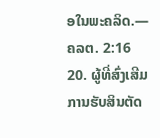ອໃນພະຄລິດ.—ຄລຕ. 2:16
20. ຜູ້ທີ່ສົ່ງເສີມການຮັບສິນຕັດ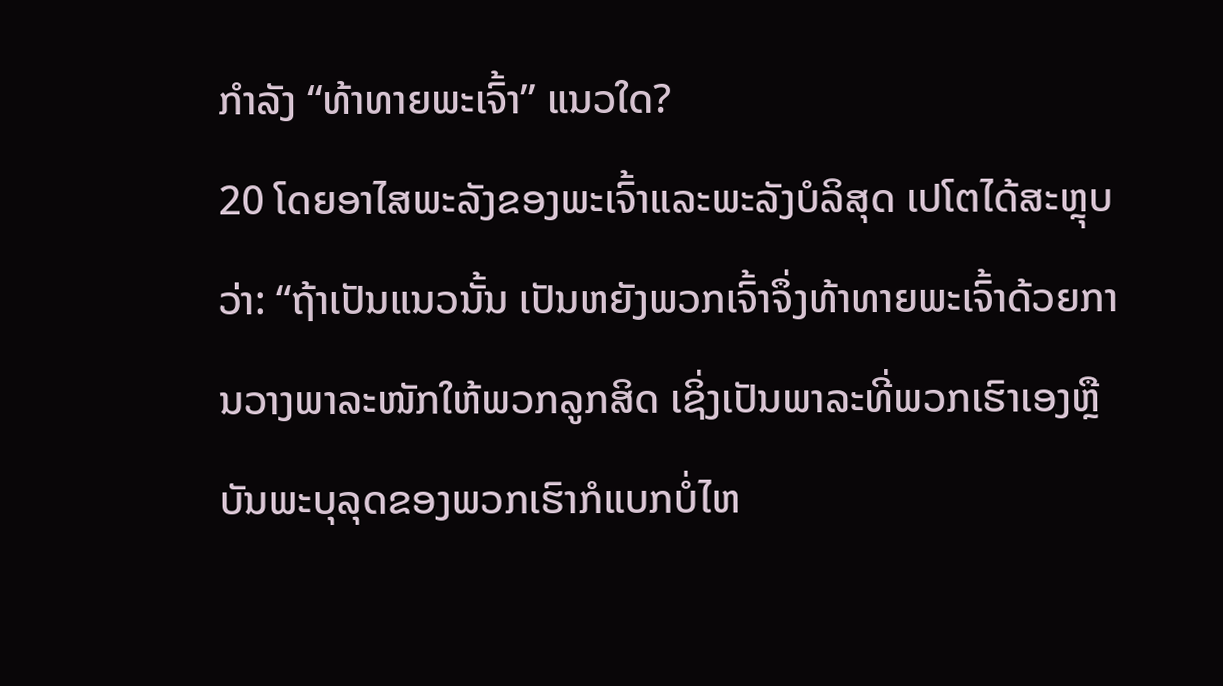ກຳລັງ “ທ້າທາຍພະເຈົ້າ” ແນວໃດ?
20 ໂດຍອາໄສພະລັງຂອງພະເຈົ້າແລະພະລັງບໍລິສຸດ ເປໂຕໄດ້ສະຫຼຸບວ່າ: “ຖ້າເປັນແນວນັ້ນ ເປັນຫຍັງພວກເຈົ້າຈຶ່ງທ້າທາຍພະເຈົ້າດ້ວຍການວາງພາລະໜັກໃຫ້ພວກລູກສິດ ເຊິ່ງເປັນພາລະທີ່ພວກເຮົາເອງຫຼືບັນພະບຸລຸດຂອງພວກເຮົາກໍແບກບໍ່ໄຫ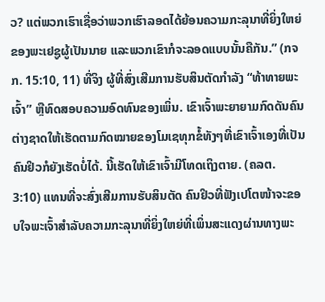ວ? ແຕ່ພວກເຮົາເຊື່ອວ່າພວກເຮົາລອດໄດ້ຍ້ອນຄວາມກະລຸນາທີ່ຍິ່ງໃຫຍ່ຂອງພະເຢຊູຜູ້ເປັນນາຍ ແລະພວກເຂົາກໍຈະລອດແບບນັ້ນຄືກັນ.” (ກຈກ. 15:10, 11) ທີ່ຈິງ ຜູ້ທີ່ສົ່ງເສີມການຮັບສິນຕັດກຳລັງ “ທ້າທາຍພະເຈົ້າ” ຫຼືທົດສອບຄວາມອົດທົນຂອງເພິ່ນ. ເຂົາເຈົ້າພະຍາຍາມກົດດັນຄົນຕ່າງຊາດໃຫ້ເຮັດຕາມກົດໝາຍຂອງໂມເຊທຸກຂໍ້ທັງໆທີ່ເຂົາເຈົ້າເອງທີ່ເປັນຄົນຢິວກໍຍັງເຮັດບໍ່ໄດ້. ນີ້ເຮັດໃຫ້ເຂົາເຈົ້າມີໂທດເຖິງຕາຍ. (ຄລຕ. 3:10) ແທນທີ່ຈະສົ່ງເສີມການຮັບສິນຕັດ ຄົນຢິວທີ່ຟັງເປໂຕໜ້າຈະຂອບໃຈພະເຈົ້າສຳລັບຄວາມກະລຸນາທີ່ຍິ່ງໃຫຍ່ທີ່ເພິ່ນສະແດງຜ່ານທາງພະ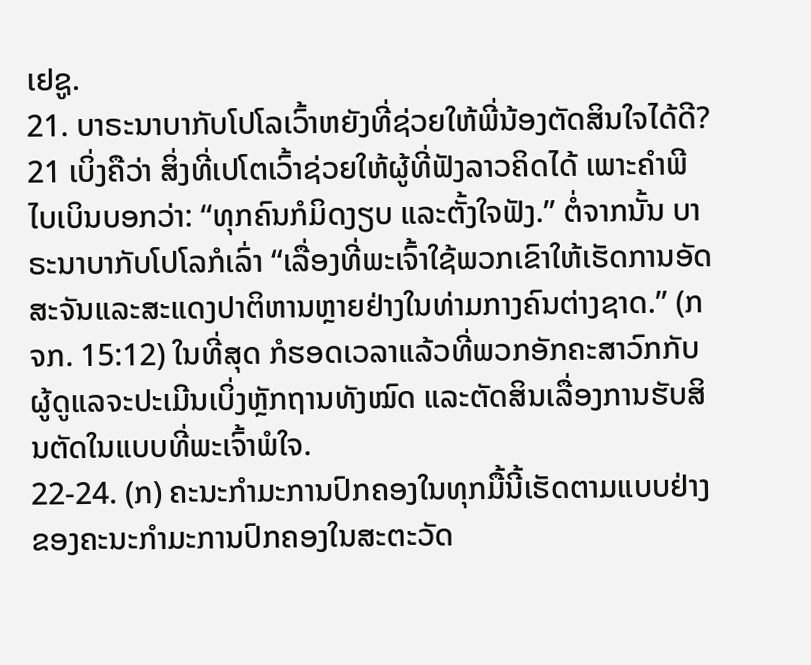ເຢຊູ.
21. ບາຣະນາບາກັບໂປໂລເວົ້າຫຍັງທີ່ຊ່ວຍໃຫ້ພີ່ນ້ອງຕັດສິນໃຈໄດ້ດີ?
21 ເບິ່ງຄືວ່າ ສິ່ງທີ່ເປໂຕເວົ້າຊ່ວຍໃຫ້ຜູ້ທີ່ຟັງລາວຄິດໄດ້ ເພາະຄຳພີໄບເບິນບອກວ່າ: “ທຸກຄົນກໍມິດງຽບ ແລະຕັ້ງໃຈຟັງ.” ຕໍ່ຈາກນັ້ນ ບາຣະນາບາກັບໂປໂລກໍເລົ່າ “ເລື່ອງທີ່ພະເຈົ້າໃຊ້ພວກເຂົາໃຫ້ເຮັດການອັດສະຈັນແລະສະແດງປາຕິຫານຫຼາຍຢ່າງໃນທ່າມກາງຄົນຕ່າງຊາດ.” (ກຈກ. 15:12) ໃນທີ່ສຸດ ກໍຮອດເວລາແລ້ວທີ່ພວກອັກຄະສາວົກກັບຜູ້ດູແລຈະປະເມີນເບິ່ງຫຼັກຖານທັງໝົດ ແລະຕັດສິນເລື່ອງການຮັບສິນຕັດໃນແບບທີ່ພະເຈົ້າພໍໃຈ.
22-24. (ກ) ຄະນະກຳມະການປົກຄອງໃນທຸກມື້ນີ້ເຮັດຕາມແບບຢ່າງຂອງຄະນະກຳມະການປົກຄອງໃນສະຕະວັດ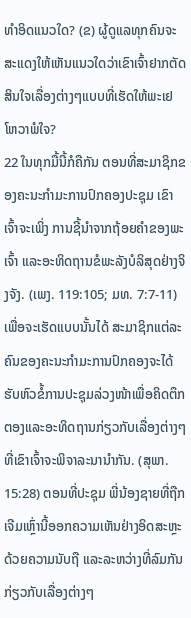ທຳອິດແນວໃດ? (ຂ) ຜູ້ດູແລທຸກຄົນຈະສະແດງໃຫ້ເຫັນແນວໃດວ່າເຂົາເຈົ້າຢາກຕັດສິນໃຈເລື່ອງຕ່າງໆແບບທີ່ເຮັດໃຫ້ພະເຢໂຫວາພໍໃຈ?
22 ໃນທຸກມື້ນີ້ກໍຄືກັນ ຕອນທີ່ສະມາຊິກຂອງຄະນະກຳມະການປົກຄອງປະຊຸມ ເຂົາເຈົ້າຈະເພິ່ງ ການຊີ້ນຳຈາກຖ້ອຍຄຳຂອງພະເຈົ້າ ແລະອະທິດຖານຂໍພະລັງບໍລິສຸດຢ່າງຈິງຈັງ. (ເພງ. 119:105; ມທ. 7:7-11) ເພື່ອຈະເຮັດແບບນັ້ນໄດ້ ສະມາຊິກແຕ່ລະຄົນຂອງຄະນະກຳມະການປົກຄອງຈະໄດ້ຮັບຫົວຂໍ້ການປະຊຸມລ່ວງໜ້າເພື່ອຄິດຕຶກຕອງແລະອະທິດຖານກ່ຽວກັບເລື່ອງຕ່າງໆທີ່ເຂົາເຈົ້າຈະພິຈາລະນານຳກັນ. (ສຸພາ. 15:28) ຕອນທີ່ປະຊຸມ ພີ່ນ້ອງຊາຍທີ່ຖືກເຈີມເຫຼົ່ານີ້ອອກຄວາມເຫັນຢ່າງອິດສະຫຼະດ້ວຍຄວາມນັບຖື ແລະລະຫວ່າງທີ່ລົມກັນກ່ຽວກັບເລື່ອງຕ່າງໆ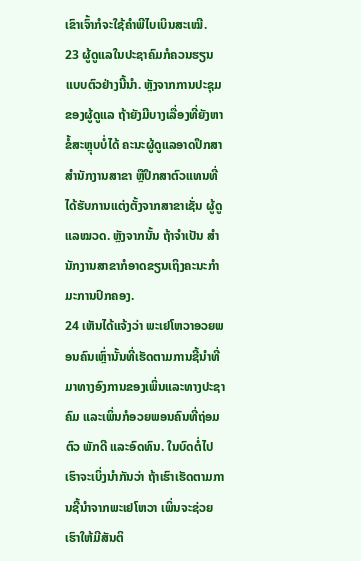ເຂົາເຈົ້າກໍຈະໃຊ້ຄຳພີໄບເບິນສະເໝີ.
23 ຜູ້ດູແລໃນປະຊາຄົມກໍຄວນຮຽນແບບຕົວຢ່າງນີ້ນຳ. ຫຼັງຈາກການປະຊຸມຂອງຜູ້ດູແລ ຖ້າຍັງມີບາງເລື່ອງທີ່ຍັງຫາຂໍ້ສະຫຼຸບບໍ່ໄດ້ ຄະນະຜູ້ດູແລອາດປຶກສາສຳນັກງານສາຂາ ຫຼືປຶກສາຕົວແທນທີ່ໄດ້ຮັບການແຕ່ງຕັ້ງຈາກສາຂາເຊັ່ນ ຜູ້ດູແລໝວດ. ຫຼັງຈາກນັ້ນ ຖ້າຈຳເປັນ ສຳນັກງານສາຂາກໍອາດຂຽນເຖິງຄະນະກຳມະການປົກຄອງ.
24 ເຫັນໄດ້ແຈ້ງວ່າ ພະເຢໂຫວາອວຍພອນຄົນເຫຼົ່ານັ້ນທີ່ເຮັດຕາມການຊີ້ນຳທີ່ມາທາງອົງການຂອງເພິ່ນແລະທາງປະຊາຄົມ ແລະເພິ່ນກໍອວຍພອນຄົນທີ່ຖ່ອມຕົວ ພັກດີ ແລະອົດທົນ. ໃນບົດຕໍ່ໄປເຮົາຈະເບິ່ງນຳກັນວ່າ ຖ້າເຮົາເຮັດຕາມການຊີ້ນຳຈາກພະເຢໂຫວາ ເພິ່ນຈະຊ່ວຍເຮົາໃຫ້ມີສັນຕິ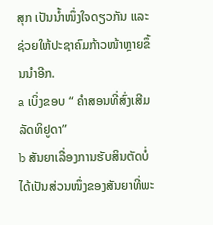ສຸກ ເປັນນ້ຳໜຶ່ງໃຈດຽວກັນ ແລະຊ່ວຍໃຫ້ປະຊາຄົມກ້າວໜ້າຫຼາຍຂຶ້ນນຳອີກ.
a ເບິ່ງຂອບ “ ຄຳສອນທີ່ສົ່ງເສີມລັດທິຢູດາ”
b ສັນຍາເລື່ອງການຮັບສິນຕັດບໍ່ໄດ້ເປັນສ່ວນໜຶ່ງຂອງສັນຍາທີ່ພະ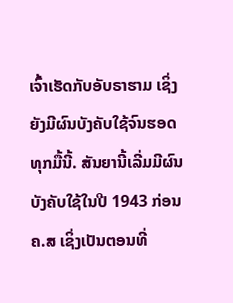ເຈົ້າເຮັດກັບອັບຣາຮາມ ເຊິ່ງຍັງມີຜົນບັງຄັບໃຊ້ຈົນຮອດທຸກມື້ນີ້. ສັນຍານີ້ເລີ່ມມີຜົນບັງຄັບໃຊ້ໃນປີ 1943 ກ່ອນ ຄ.ສ ເຊິ່ງເປັນຕອນທີ່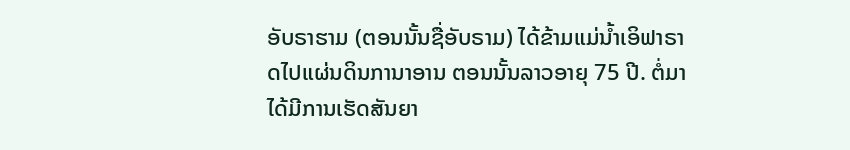ອັບຣາຮາມ (ຕອນນັ້ນຊື່ອັບຣາມ) ໄດ້ຂ້າມແມ່ນ້ຳເອິຟາຣາດໄປແຜ່ນດິນການາອານ ຕອນນັ້ນລາວອາຍຸ 75 ປີ. ຕໍ່ມາໄດ້ມີການເຮັດສັນຍາ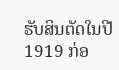ຮັບສິນຕັດໃນປີ 1919 ກ່ອ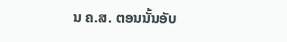ນ ຄ.ສ. ຕອນນັ້ນອັບ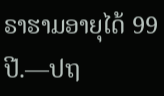ຣາຮາມອາຍຸໄດ້ 99 ປີ.—ປຖ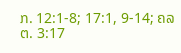ກ. 12:1-8; 17:1, 9-14; ຄລຕ. 3:17